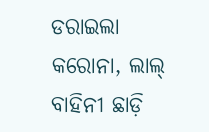ଡରାଇଲା କରୋନା, ଲାଲ୍ ବାହିନୀ ଛାଡ଼ି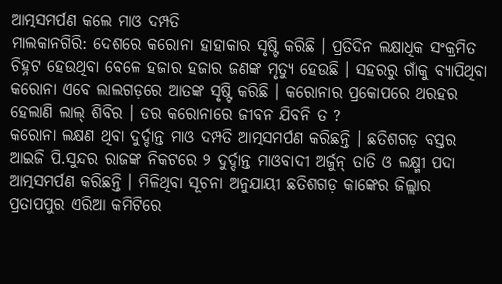ଆତ୍ମସମର୍ପଣ କଲେ ମାଓ ଦମ୍ପତି
ମାଲକାନଗିରି: ଦେଶରେ କରୋନା ହାହାକାର ସୃଷ୍ଟି କରିଛି । ପ୍ରତିଦିନ ଲକ୍ଷାଧିକ ସଂକ୍ରମିତ ଚିହ୍ନଟ ହେଉଥିବା ବେଳେ ହଜାର ହଜାର ଜଣଙ୍କ ମୃତ୍ୟୁ ହେଉଛି । ସହରରୁ ଗାଁକୁ ବ୍ୟାପିଥିବା କରୋନା ଏବେ ଲାଲଗଡ଼ରେ ଆତଙ୍କ ସୃଷ୍ଟି କରିଛି । କରୋନାର ପ୍ରକୋପରେ ଥରହର ହେଲାଣି ଲାଲ୍ ଶିବିର । ଡର କରୋନାରେ ଜୀବନ ଯିବନି ତ ?
କରୋନା ଲକ୍ଷଣ ଥିବା ଦୁର୍ଦ୍ଦାନ୍ତ ମାଓ ଦମ୍ପତି ଆତ୍ମସମର୍ପଣ କରିଛନ୍ତି । ଛତିଶଗଡ଼ ବସ୍ତର ଆଇଜି ପି.ସୁନ୍ଦର ରାଜଙ୍କ ନିକଟରେ ୨ ଦୁର୍ଦ୍ଦାନ୍ତ ମାଓବାଦୀ ଅର୍ଜୁନ୍ ତାତି ଓ ଲକ୍ଷ୍ମୀ ପଦା ଆତ୍ମସମର୍ପଣ କରିଛନ୍ତି । ମିଳିଥିବା ସୂଚନା ଅନୁଯାୟୀ ଛତିଶଗଡ଼ କାଙ୍କେର ଜିଲ୍ଲାର ପ୍ରତାପପୁର ଏରିଆ କମିଟିରେ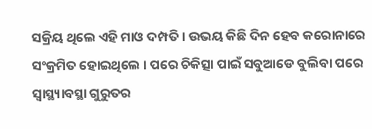ସକ୍ରିୟ ଥିଲେ ଏହି ମାଓ ଦମ୍ପତି । ଉଭୟ କିଛି ଦିନ ହେବ କରୋନାରେ ସଂକ୍ରମିତ ହୋଇଥିଲେ । ପରେ ଚିକିତ୍ସା ପାଇଁ ସବୁଆଡେ ବୁଲିବା ପରେ ସ୍ୱାସ୍ଥ୍ୟାବସ୍ଥା ଗୁରୁତର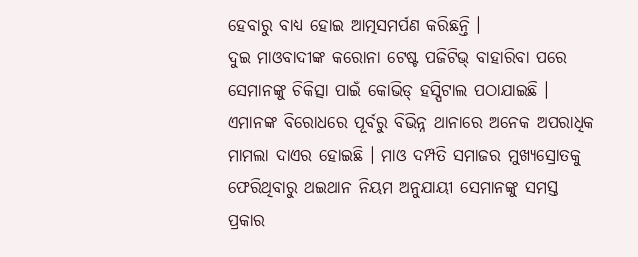ହେବାରୁ ବାଧ୍ୟ ହୋଇ ଆତ୍ମସମର୍ପଣ କରିଛନ୍ତି ।
ଦୁଇ ମାଓବାଦୀଙ୍କ କରୋନା ଟେଷ୍ଟ ପଜିଟିଭ୍ ବାହାରିବା ପରେ ସେମାନଙ୍କୁ ଚିକିତ୍ସା ପାଇଁ କୋଭିଡ୍ ହସ୍ପିଟାଲ ପଠାଯାଇଛି । ଏମାନଙ୍କ ବିରୋଧରେ ପୂର୍ବରୁ ବିଭିନ୍ନ ଥାନାରେ ଅନେକ ଅପରାଧିକ ମାମଲା ଦାଏର ହୋଇଛି । ମାଓ ଦମ୍ପତି ସମାଜର ମୁଖ୍ୟସ୍ରୋତକୁ ଫେରିଥିବାରୁ ଥଇଥାନ ନିୟମ ଅନୁଯାୟୀ ସେମାନଙ୍କୁ ସମସ୍ତ ପ୍ରକାର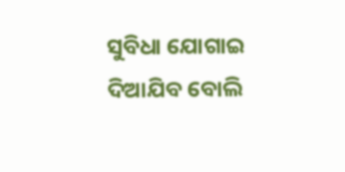ସୁବିଧା ଯୋଗାଇ ଦିଆଯିବ ବୋଲି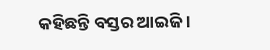କହିଛନ୍ତି ବସ୍ତର ଆଇଜି ।